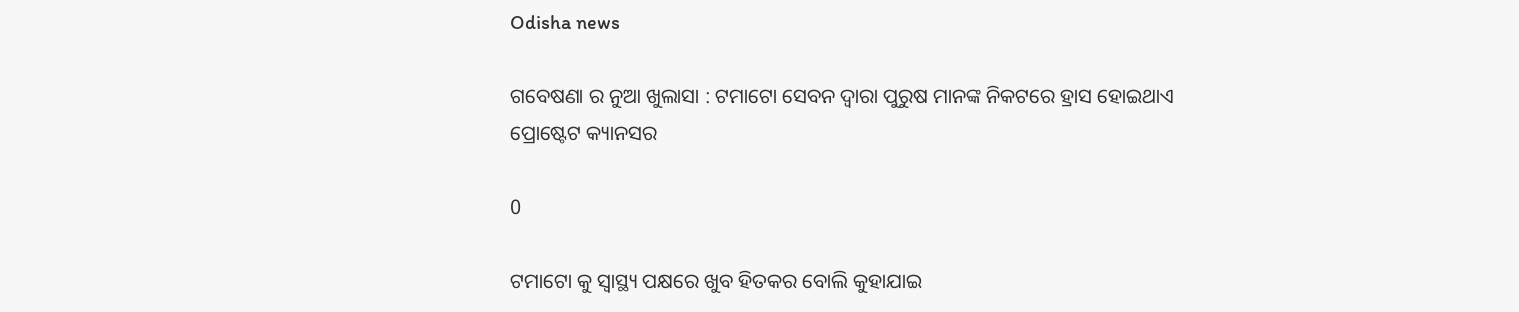Odisha news

ଗବେଷଣା ର ନୁଆ ଖୁଲାସା : ଟମାଟୋ ସେବନ ଦ୍ୱାରା ପୁରୁଷ ମାନଙ୍କ ନିକଟରେ ହ୍ରାସ ହୋଇଥାଏ ପ୍ରୋଷ୍ଟେଟ କ୍ୟାନସର

0

ଟମାଟୋ କୁ ସ୍ୱାସ୍ଥ୍ୟ ପକ୍ଷରେ ଖୁବ ହିତକର ବୋଲି କୁହାଯାଇ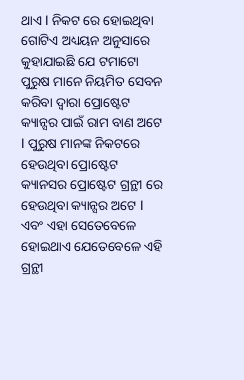ଥାଏ l ନିକଟ ରେ ହୋଇଥିବା ଗୋଟିଏ ଅଧ୍ୟୟନ ଅନୁସାରେ କୁହାଯାଇଛି ଯେ ଟମାଟୋ ପୁରୁଷ ମାନେ ନିୟମିତ ସେବନ କରିବା ଦ୍ୱାରା ପ୍ରୋଷ୍ଟେଟ କ୍ୟାନ୍ସର ପାଇଁ ରାମ ବାଣ ଅଟେ l ପୁରୁଷ ମାନଙ୍କ ନିକଟରେ ହେଉଥିବା ପ୍ରୋଷ୍ଟେଟ କ୍ୟାନସର ପ୍ରୋଷ୍ଟେଟ ଗ୍ରନ୍ଥୀ ରେ ହେଉଥିବା କ୍ୟାନ୍ସର ଅଟେ l ଏବଂ ଏହା ସେତେବେଳେ ହୋଇଥାଏ ଯେତେବେଳେ ଏହି ଗ୍ରନ୍ଥୀ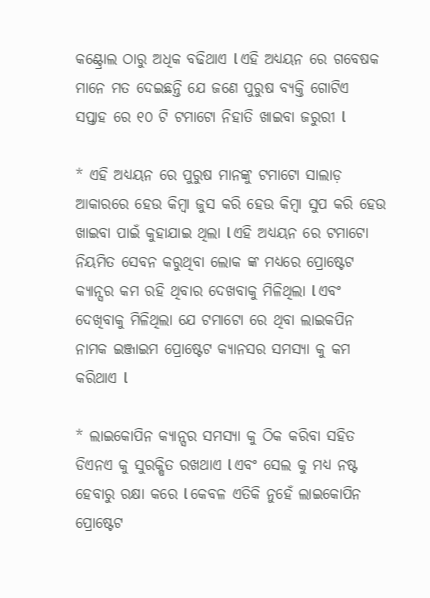କଣ୍ଟ୍ରୋଲ ଠାରୁ ଅଧିକ ବଢିଥାଏ l ଏହି ଅଧ୍ୟୟନ ରେ ଗବେଷକ ମାନେ ମତ ଦେଇଛନ୍ତି ଯେ ଜଣେ ପୁରୁଷ ବ୍ୟକ୍ତି ଗୋଟିଏ ସପ୍ତାହ ରେ ୧୦ ଟି ଟମାଟୋ ନିହାତି ଖାଇବା ଜରୁରୀ l

* ଏହି ଅଧ୍ୟୟନ ରେ ପୁରୁଷ ମାନଙ୍କୁ ଟମାଟୋ ସାଲାଡ଼ ଆକାରରେ ହେଉ କିମ୍ବା ଜୁସ କରି ହେଉ କିମ୍ବା ସୁପ କରି ହେଉ ଖାଇବା ପାଇଁ କୁହାଯାଇ ଥିଲା l ଏହି ଅଧ୍ୟୟନ ରେ ଟମାଟୋ ନିୟମିତ ସେବନ କରୁଥିବା ଲୋକ ଙ୍କ ମଧ୍ୟରେ ପ୍ରୋଷ୍ଟେଟ କ୍ୟାନ୍ସର କମ ରହି ଥିବାର ଦେଖବାକୁ ମିଳିଥିଲା l ଏବଂ ଦେଖିବାକୁ ମିଳିଥିଲା ଯେ ଟମାଟୋ ରେ ଥିବା ଲାଇକପିନ ନାମକ ଇଞ୍ଜାଇମ ପ୍ରୋଷ୍ଟେଟ କ୍ୟାନସର ସମସ୍ୟା କୁ କମ କରିଥାଏ l

* ଲାଇକୋପିନ କ୍ୟାନ୍ସର ସମସ୍ୟା କୁ ଠିକ କରିବା ସହିତ ଡିଏନଏ କୁ ସୁରକ୍ଷିତ ରଖଥାଏ l ଏବଂ ସେଲ କୁ ମଧ୍ୟ ନଷ୍ଟ ହେବାରୁ ରକ୍ଷା କରେ l କେବଳ ଏତିକି ନୁହେଁ ଲାଇକୋପିନ ପ୍ରୋଷ୍ଟେଟ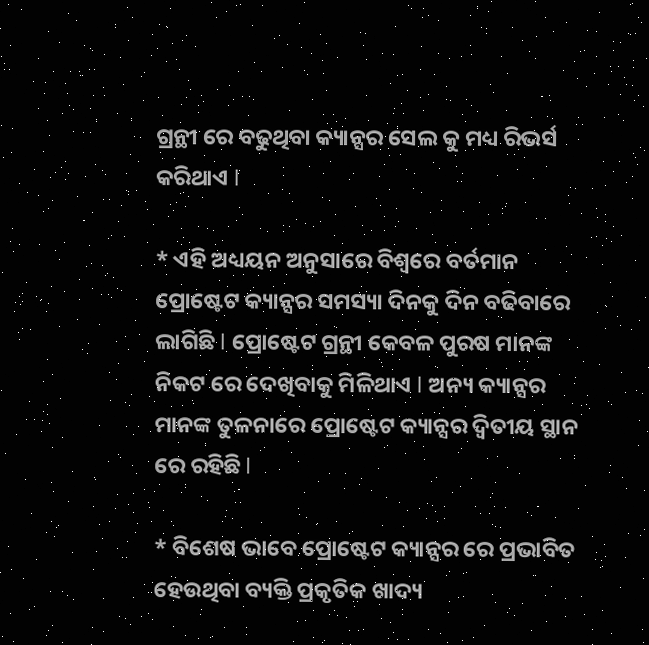ଗ୍ରନ୍ଥୀ ରେ ବଢୁଥିବା କ୍ୟାନ୍ସର ସେଲ କୁ ମଧ୍ୟ ରିଭର୍ସ କରିଥାଏ l

* ଏହି ଅଧ୍ୟୟନ ଅନୁସାରେ ବିଶ୍ୱରେ ବର୍ତମାନ ପ୍ରୋଷ୍ଟେଟ କ୍ୟାନ୍ସର ସମସ୍ୟା ଦିନକୁ ଦିନ ବଢିବାରେ ଲାଗିଛି l ପ୍ରୋଷ୍ଟେଟ ଗ୍ରନ୍ଥୀ କେବଳ ପୁରଷ ମାନଙ୍କ ନିକଟ ରେ ଦେଖିବାକୁ ମିଳିଥାଏ l ଅନ୍ୟ କ୍ୟାନ୍ସର ମାନଙ୍କ ତୁଳନାରେ ପ୍ରୋଷ୍ଟେଟ କ୍ୟାନ୍ସର ଦ୍ଵିତୀୟ ସ୍ଥାନ ରେ ରହିଛି l

* ବିଶେଷ ଭାବେ ପ୍ରୋଷ୍ଟେଟ କ୍ୟାନ୍ସର ରେ ପ୍ରଭାବିତ ହେଉଥିବା ବ୍ୟକ୍ତି ପ୍ରକୃତିକ ଖାଦ୍ୟ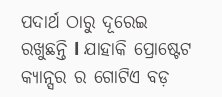ପଦାର୍ଥ ଠାରୁ ଦୂରେଇ ରଖୁଛନ୍ତି l ଯାହାକି ପ୍ରୋଷ୍ଟେଟ କ୍ୟାନ୍ସର ର ଗୋଟିଏ ବଡ଼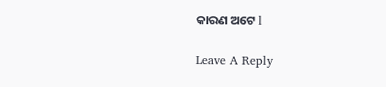କାରଣ ଅଟେ l

Leave A Reply